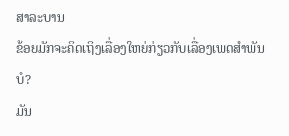ສາລະບານ
ຂ້ອຍມັກຈະຄິດເຖິງເລື່ອງໃຫຍ່ກ່ຽວກັບເລື່ອງເພດສໍາພັນບໍ?
ມັນ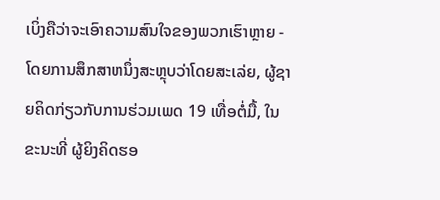ເບິ່ງຄືວ່າຈະເອົາຄວາມສົນໃຈຂອງພວກເຮົາຫຼາຍ - ໂດຍການສຶກສາຫນຶ່ງສະຫຼຸບວ່າໂດຍສະເລ່ຍ, ຜູ້ຊາຍຄິດກ່ຽວກັບການຮ່ວມເພດ 19 ເທື່ອຕໍ່ມື້, ໃນຂະນະທີ່ ຜູ້ຍິງຄິດຮອ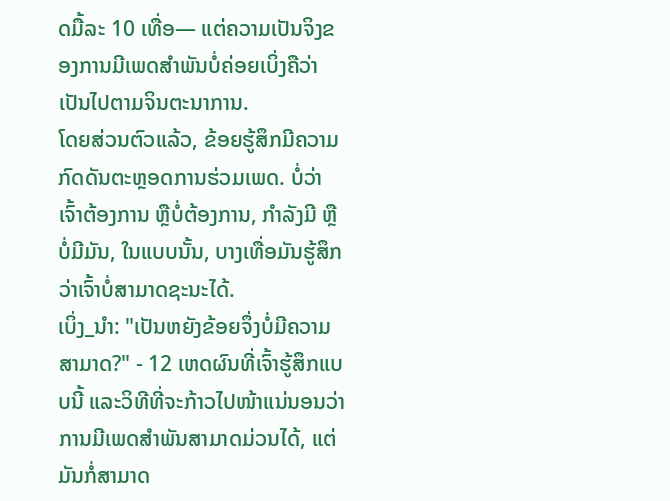ດມື້ລະ 10 ເທື່ອ— ແຕ່ຄວາມເປັນຈິງຂອງການມີເພດສຳພັນບໍ່ຄ່ອຍເບິ່ງຄືວ່າເປັນໄປຕາມຈິນຕະນາການ.
ໂດຍສ່ວນຕົວແລ້ວ, ຂ້ອຍຮູ້ສຶກມີຄວາມກົດດັນຕະຫຼອດການຮ່ວມເພດ. ບໍ່ວ່າເຈົ້າຕ້ອງການ ຫຼືບໍ່ຕ້ອງການ, ກໍາລັງມີ ຫຼືບໍ່ມີມັນ, ໃນແບບນັ້ນ, ບາງເທື່ອມັນຮູ້ສຶກວ່າເຈົ້າບໍ່ສາມາດຊະນະໄດ້.
ເບິ່ງ_ນຳ: "ເປັນຫຍັງຂ້ອຍຈຶ່ງບໍ່ມີຄວາມສາມາດ?" - 12 ເຫດຜົນທີ່ເຈົ້າຮູ້ສຶກແບບນີ້ ແລະວິທີທີ່ຈະກ້າວໄປໜ້າແນ່ນອນວ່າການມີເພດສຳພັນສາມາດມ່ວນໄດ້, ແຕ່ມັນກໍ່ສາມາດ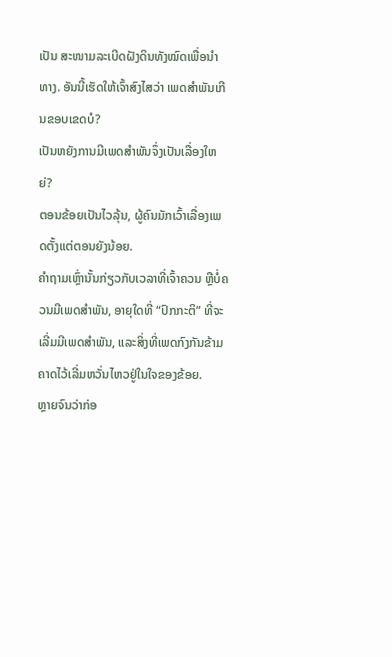ເປັນ ສະໜາມລະເບີດຝັງດິນທັງໝົດເພື່ອນຳທາງ. ອັນນີ້ເຮັດໃຫ້ເຈົ້າສົງໄສວ່າ ເພດສໍາພັນເກີນຂອບເຂດບໍ?
ເປັນຫຍັງການມີເພດສຳພັນຈຶ່ງເປັນເລື່ອງໃຫຍ່?
ຕອນຂ້ອຍເປັນໄວລຸ້ນ, ຜູ້ຄົນມັກເວົ້າເລື່ອງເພດຕັ້ງແຕ່ຕອນຍັງນ້ອຍ.
ຄຳຖາມເຫຼົ່ານັ້ນກ່ຽວກັບເວລາທີ່ເຈົ້າຄວນ ຫຼືບໍ່ຄວນມີເພດສຳພັນ, ອາຍຸໃດທີ່ “ປົກກະຕິ” ທີ່ຈະເລີ່ມມີເພດສຳພັນ, ແລະສິ່ງທີ່ເພດກົງກັນຂ້າມຄາດໄວ້ເລີ່ມຫວັ່ນໄຫວຢູ່ໃນໃຈຂອງຂ້ອຍ.
ຫຼາຍຈົນວ່າກ່ອ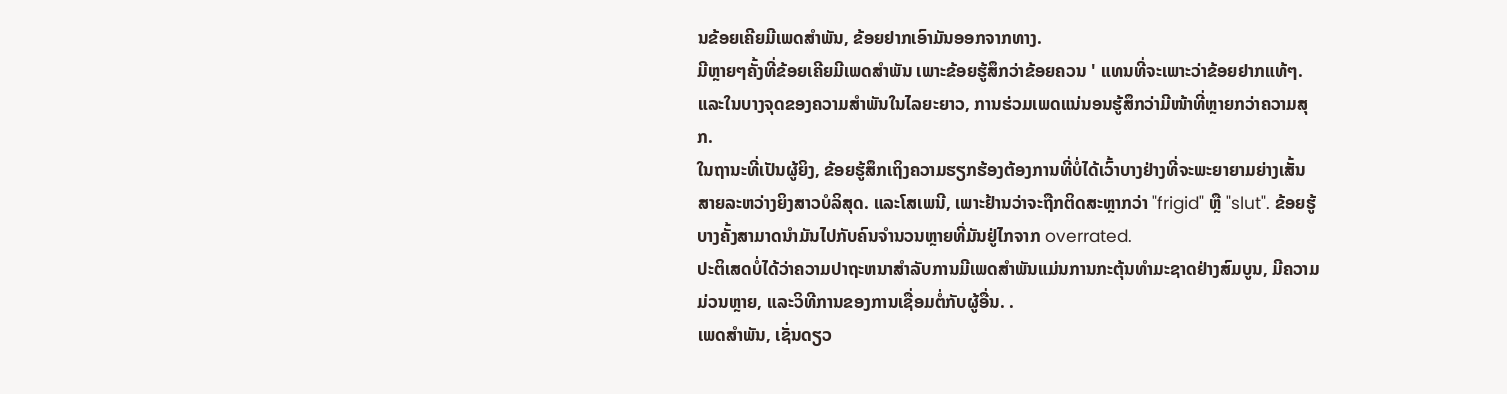ນຂ້ອຍເຄີຍມີເພດສຳພັນ, ຂ້ອຍຢາກເອົາມັນອອກຈາກທາງ.
ມີຫຼາຍໆຄັ້ງທີ່ຂ້ອຍເຄີຍມີເພດສຳພັນ ເພາະຂ້ອຍຮູ້ສຶກວ່າຂ້ອຍຄວນ ' ແທນທີ່ຈະເພາະວ່າຂ້ອຍຢາກແທ້ໆ. ແລະໃນບາງຈຸດຂອງຄວາມສຳພັນໃນໄລຍະຍາວ, ການຮ່ວມເພດແນ່ນອນຮູ້ສຶກວ່າມີໜ້າທີ່ຫຼາຍກວ່າຄວາມສຸກ.
ໃນຖານະທີ່ເປັນຜູ້ຍິງ, ຂ້ອຍຮູ້ສຶກເຖິງຄວາມຮຽກຮ້ອງຕ້ອງການທີ່ບໍ່ໄດ້ເວົ້າບາງຢ່າງທີ່ຈະພະຍາຍາມຍ່າງເສັ້ນສາຍລະຫວ່າງຍິງສາວບໍລິສຸດ. ແລະໂສເພນີ, ເພາະຢ້ານວ່າຈະຖືກຕິດສະຫຼາກວ່າ "frigid" ຫຼື "slut". ຂ້ອຍຮູ້ບາງຄັ້ງສາມາດນໍາມັນໄປກັບຄົນຈໍານວນຫຼາຍທີ່ມັນຢູ່ໄກຈາກ overrated.
ປະຕິເສດບໍ່ໄດ້ວ່າຄວາມປາຖະຫນາສໍາລັບການມີເພດສໍາພັນແມ່ນການກະຕຸ້ນທໍາມະຊາດຢ່າງສົມບູນ, ມີຄວາມມ່ວນຫຼາຍ, ແລະວິທີການຂອງການເຊື່ອມຕໍ່ກັບຜູ້ອື່ນ. .
ເພດສໍາພັນ, ເຊັ່ນດຽວ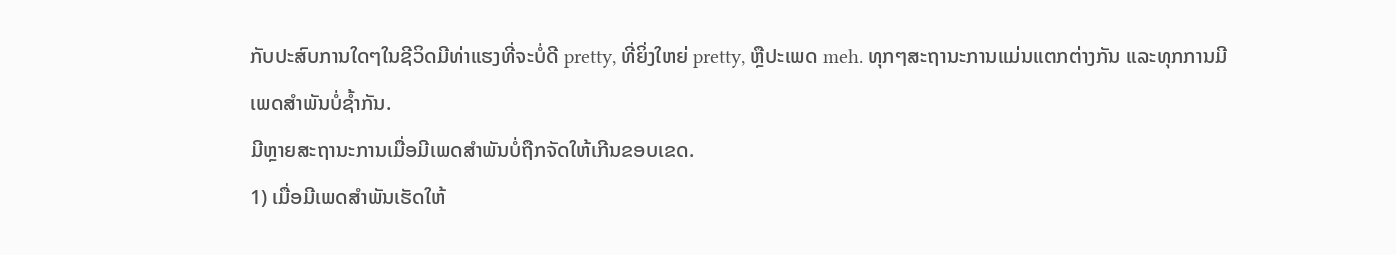ກັບປະສົບການໃດໆໃນຊີວິດມີທ່າແຮງທີ່ຈະບໍ່ດີ pretty, ທີ່ຍິ່ງໃຫຍ່ pretty, ຫຼືປະເພດ meh. ທຸກໆສະຖານະການແມ່ນແຕກຕ່າງກັນ ແລະທຸກການມີເພດສໍາພັນບໍ່ຊໍ້າກັນ.
ມີຫຼາຍສະຖານະການເມື່ອມີເພດສໍາພັນບໍ່ຖືກຈັດໃຫ້ເກີນຂອບເຂດ.
1) ເມື່ອມີເພດສຳພັນເຮັດໃຫ້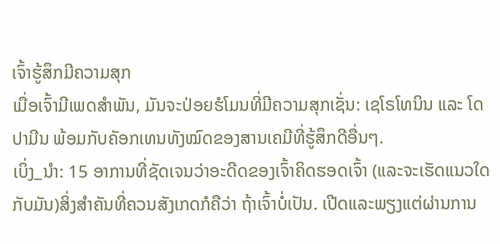ເຈົ້າຮູ້ສຶກມີຄວາມສຸກ
ເມື່ອເຈົ້າມີເພດສຳພັນ, ມັນຈະປ່ອຍຮໍໂມນທີ່ມີຄວາມສຸກເຊັ່ນ: ເຊໂຣໂທນິນ ແລະ ໂດປາມີນ ພ້ອມກັບຄັອກເທນທັງໝົດຂອງສານເຄມີທີ່ຮູ້ສຶກດີອື່ນໆ.
ເບິ່ງ_ນຳ: 15 ອາການທີ່ຊັດເຈນວ່າອະດີດຂອງເຈົ້າຄິດຮອດເຈົ້າ (ແລະຈະເຮັດແນວໃດກັບມັນ)ສິ່ງສຳຄັນທີ່ຄວນສັງເກດກໍຄືວ່າ ຖ້າເຈົ້າບໍ່ເປັນ. ເປີດແລະພຽງແຕ່ຜ່ານການ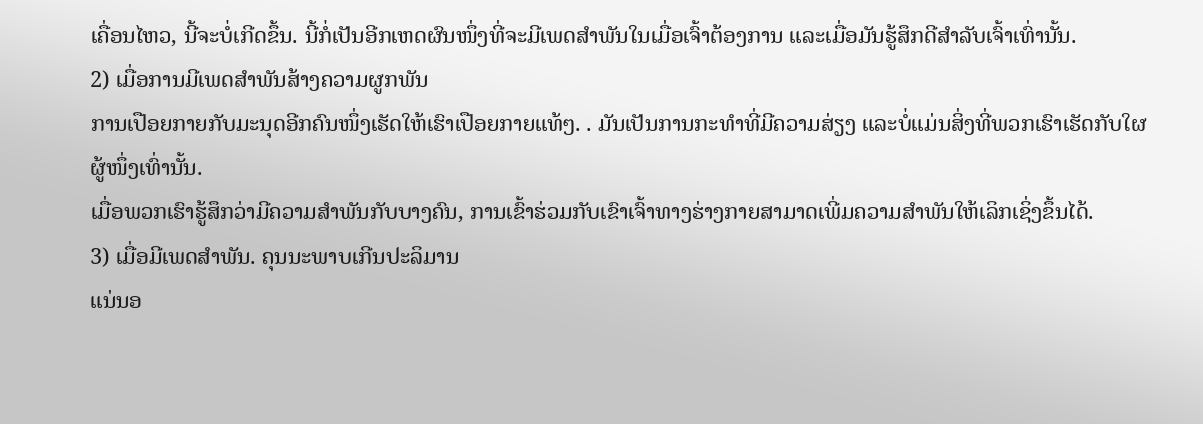ເຄື່ອນໄຫວ, ນີ້ຈະບໍ່ເກີດຂຶ້ນ. ນີ້ກໍ່ເປັນອີກເຫດຜົນໜຶ່ງທີ່ຈະມີເພດສຳພັນໃນເມື່ອເຈົ້າຕ້ອງການ ແລະເມື່ອມັນຮູ້ສຶກດີສຳລັບເຈົ້າເທົ່ານັ້ນ.
2) ເມື່ອການມີເພດສຳພັນສ້າງຄວາມຜູກພັນ
ການເປືອຍກາຍກັບມະນຸດອີກຄົນໜຶ່ງເຮັດໃຫ້ເຮົາເປືອຍກາຍແທ້ໆ. . ມັນເປັນການກະທຳທີ່ມີຄວາມສ່ຽງ ແລະບໍ່ແມ່ນສິ່ງທີ່ພວກເຮົາເຮັດກັບໃຜຜູ້ໜຶ່ງເທົ່ານັ້ນ.
ເມື່ອພວກເຮົາຮູ້ສຶກວ່າມີຄວາມສໍາພັນກັບບາງຄົນ, ການເຂົ້າຮ່ວມກັບເຂົາເຈົ້າທາງຮ່າງກາຍສາມາດເພີ່ມຄວາມສຳພັນໃຫ້ເລິກເຊິ່ງຂຶ້ນໄດ້.
3) ເມື່ອມີເພດສຳພັນ. ຄຸນນະພາບເກີນປະລິມານ
ແນ່ນອ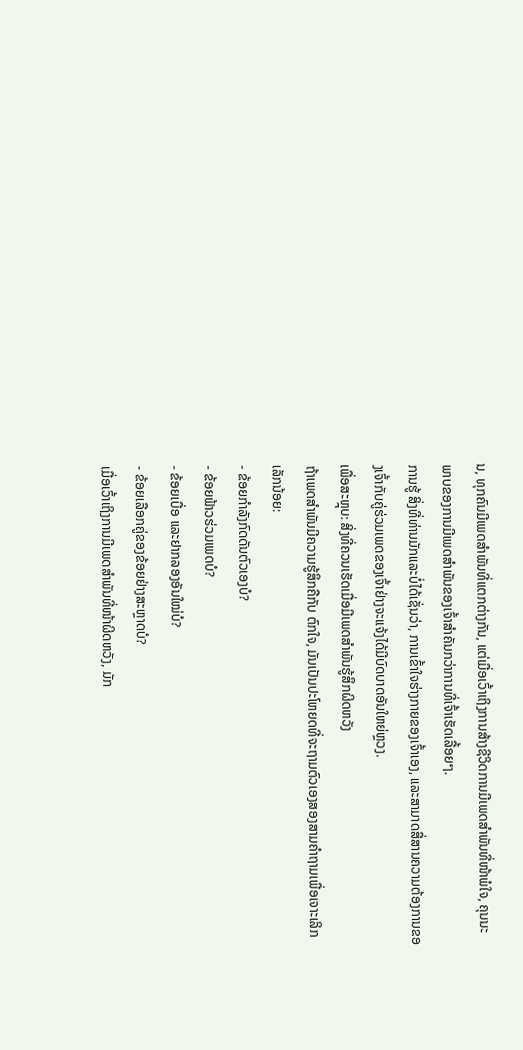ນ, ທຸກຄົນມີເພດສຳພັນທີ່ແຕກຕ່າງກັນ, ແຕ່ເມື່ອເວົ້າເຖິງການສ້າງຊີວິດການມີເພດສຳພັນທີ່ໜ້າພໍໃຈ, ຄຸນນະພາບຂອງການມີເພດສຳພັນຂອງເຈົ້າສຳຄັນກວ່າການທີ່ເຈົ້າເຮັດເລື້ອຍໆ.
ການຮູ້ ສິ່ງທີ່ທ່ານມັກແລະບໍ່ໄດ້ເຊັ່ນວ່າ, ການເຂົ້າໃຈຮ່າງກາຍຂອງເຈົ້າເອງ, ແລະສາມາດສື່ສານຄວາມຕ້ອງການຂອງເຈົ້າກັບຄູ່ຮ່ວມເພດຂອງເຈົ້າຢ່າງຈະແຈ້ງໄດ້ມີບົດບາດອັນໃຫຍ່ຫຼວງ.
ເພື່ອສະຫຼຸບ: ສິ່ງທີ່ຄວນເຮັດເມື່ອມີເພດສໍາພັນຮູ້ສຶກຜິດຫວັງ
ຖ້າເພດສໍາພັນມີຄວາມຮູ້ສຶກຄືກັບ ຕົກໃຈ, ມັນເປັນປະໂຫຍດທີ່ຈະຖາມຕົວເອງສອງສາມຄໍາຖາມເພື່ອເຈາະເລິກເລັກນ້ອຍ:
- ຂ້ອຍກໍາລັງກົດດັນຕົວເອງບໍ?
- ຂ້ອຍຟ້າວຮ່ວມເພດບໍ?
- ຂ້ອຍເບື່ອ ແລະຢາກລອງອັນໃໝ່ບໍ?
- ຂ້ອຍເລືອກຄູ່ຂອງຂ້ອຍຢ່າງສະຫຼາດບໍ?
ເມື່ອເວົ້າເຖິງການມີເພດສຳພັນທີ່ໜ້າຜິດຫວັງ, ມັກ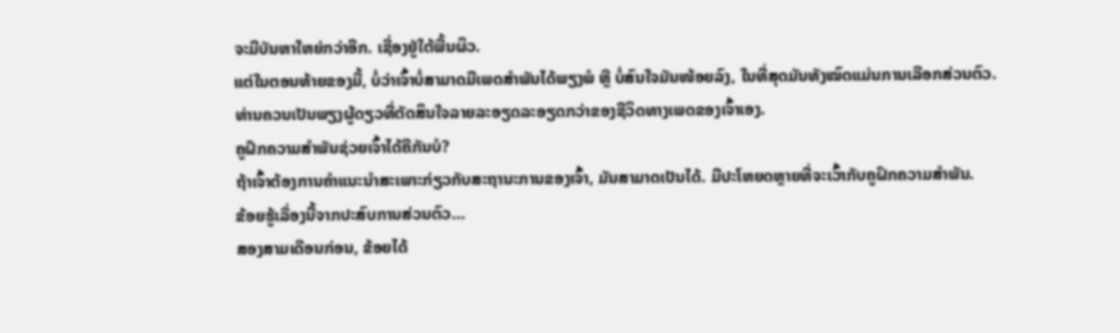ຈະມີບັນຫາໃຫຍ່ກວ່າອີກ. ເຊື່ອງຢູ່ໃຕ້ພື້ນຜິວ.
ແຕ່ໃນຕອນທ້າຍຂອງມື້, ບໍ່ວ່າເຈົ້າບໍ່ສາມາດມີເພດສໍາພັນໄດ້ພຽງພໍ ຫຼື ບໍ່ສົນໃຈມັນໜ້ອຍລົງ, ໃນທີ່ສຸດມັນທັງໝົດແມ່ນການເລືອກສ່ວນຕົວ.
ທ່ານຄວນເປັນພຽງຜູ້ດຽວທີ່ຕັດສິນໃຈລາຍລະອຽດລະອຽດກວ່າຂອງຊີວິດທາງເພດຂອງເຈົ້າເອງ.
ຄູຝຶກຄວາມສຳພັນຊ່ວຍເຈົ້າໄດ້ຄືກັນບໍ?
ຖ້າເຈົ້າຕ້ອງການຄຳແນະນຳສະເພາະກ່ຽວກັບສະຖານະການຂອງເຈົ້າ, ມັນສາມາດເປັນໄດ້. ມີປະໂຫຍດຫຼາຍທີ່ຈະເວົ້າກັບຄູຝຶກຄວາມສຳພັນ.
ຂ້ອຍຮູ້ເລື່ອງນີ້ຈາກປະສົບການສ່ວນຕົວ…
ສອງສາມເດືອນກ່ອນ, ຂ້ອຍໄດ້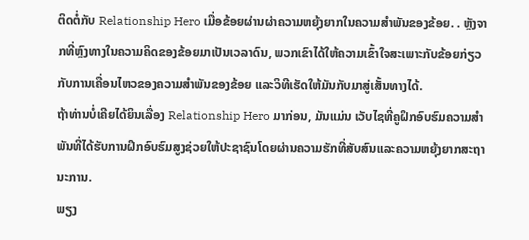ຕິດຕໍ່ກັບ Relationship Hero ເມື່ອຂ້ອຍຜ່ານຜ່າຄວາມຫຍຸ້ງຍາກໃນຄວາມສຳພັນຂອງຂ້ອຍ. . ຫຼັງຈາກທີ່ຫຼົງທາງໃນຄວາມຄິດຂອງຂ້ອຍມາເປັນເວລາດົນ, ພວກເຂົາໄດ້ໃຫ້ຄວາມເຂົ້າໃຈສະເພາະກັບຂ້ອຍກ່ຽວກັບການເຄື່ອນໄຫວຂອງຄວາມສຳພັນຂອງຂ້ອຍ ແລະວິທີເຮັດໃຫ້ມັນກັບມາສູ່ເສັ້ນທາງໄດ້.
ຖ້າທ່ານບໍ່ເຄີຍໄດ້ຍິນເລື່ອງ Relationship Hero ມາກ່ອນ, ມັນແມ່ນ ເວັບໄຊທີ່ຄູຝຶກອົບຮົມຄວາມສໍາພັນທີ່ໄດ້ຮັບການຝຶກອົບຮົມສູງຊ່ວຍໃຫ້ປະຊາຊົນໂດຍຜ່ານຄວາມຮັກທີ່ສັບສົນແລະຄວາມຫຍຸ້ງຍາກສະຖານະການ.
ພຽງ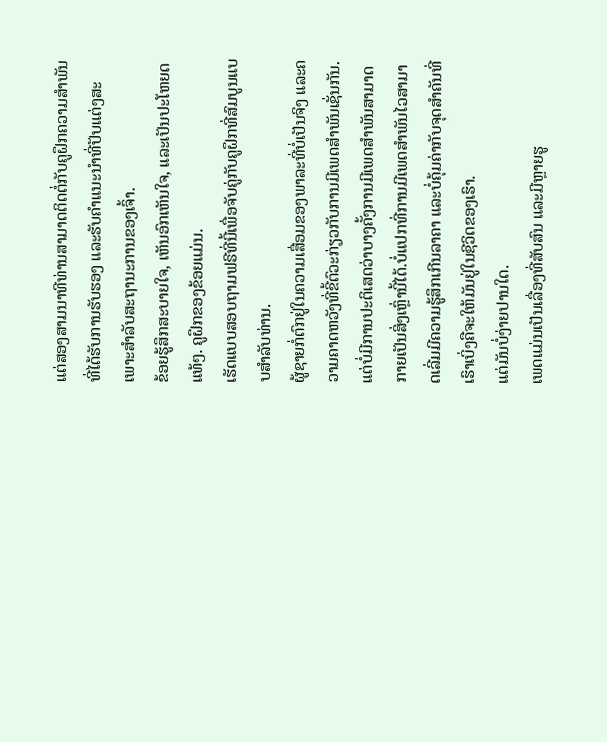ແຕ່ສອງສາມນາທີທ່ານສາມາດຕິດຕໍ່ກັບຄູຝຶກຄວາມສຳພັນທີ່ໄດ້ຮັບການຮັບຮອງ ແລະຮັບຄຳແນະນຳທີ່ປັບແຕ່ງສະເພາະສຳລັບສະຖານະການຂອງເຈົ້າ.
ຂ້ອຍຮູ້ສຶກສະບາຍໃຈ, ເຫັນອົກເຫັນໃຈ, ແລະເປັນປະໂຫຍດແທ້ໆ. ຄູຝຶກຂອງຂ້ອຍແມ່ນ.
ເຮັດແບບສອບຖາມຟຣີທີ່ນີ້ເພື່ອຈັບຄູ່ກັບຄູຝຶກທີ່ສົມບູນແບບສໍາລັບທ່ານ.
ຜູ້ຊາຍກໍ່ຕົກຢູ່ໃນຄວາມເສື່ອມຂອງພາລະທີ່ບໍ່ເປັນຈິງ ແລະຄວາມຄາດຫວັງທີ່ຂີ້ຕົວະກ່ຽວກັບການມີເພດສຳພັນເຊັ່ນກັນ. ແຕ່ບໍ່ມີການປະຕິເສດວ່າບາງຄັ້ງການມີເພດສຳພັນສາມາດກາຍເປັນສິ່ງເຫຼົ່ານີ້ໄດ້.ບໍ່ແປກທີ່ການມີເພດສຳພັນໄວສາມາດເລີ່ມມີຄວາມຮູ້ສຶກເກີນລາຄາ ແລະບໍ່ຄຸ້ມຄ່າກັບຈຸດສຳຄັນທີ່ເຮົາເບິ່ງຄືຈະໃຫ້ມັນຢູ່ໃນຊີວິດຂອງເຮົາ.
ແຕ່ມັນບໍ່ງ່າຍປານໃດ.
ເພດແມ່ນເປັນເລື່ອງທີ່ສັບສົນ ແລະມີຫຼາຍຮູ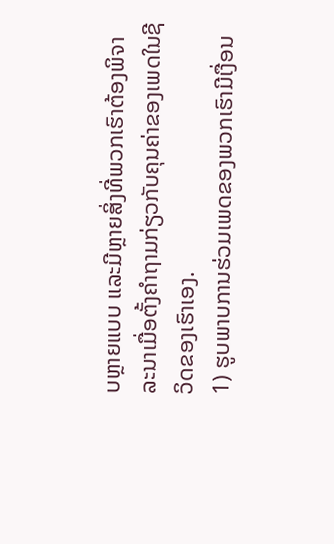ບຫຼາຍແບບ ແລະມີຫຼາຍສິ່ງທີ່ພວກເຮົາຕ້ອງພິຈາລະນາເມື່ອຕັ້ງຄຳຖາມກ່ຽວກັບຄຸນຄ່າຂອງເພດໃນຊີວິດຂອງເຮົາເອງ.
1) ຮູບພາບການຮ່ວມເພດຂອງພວກເຮົາມີເງື່ອນ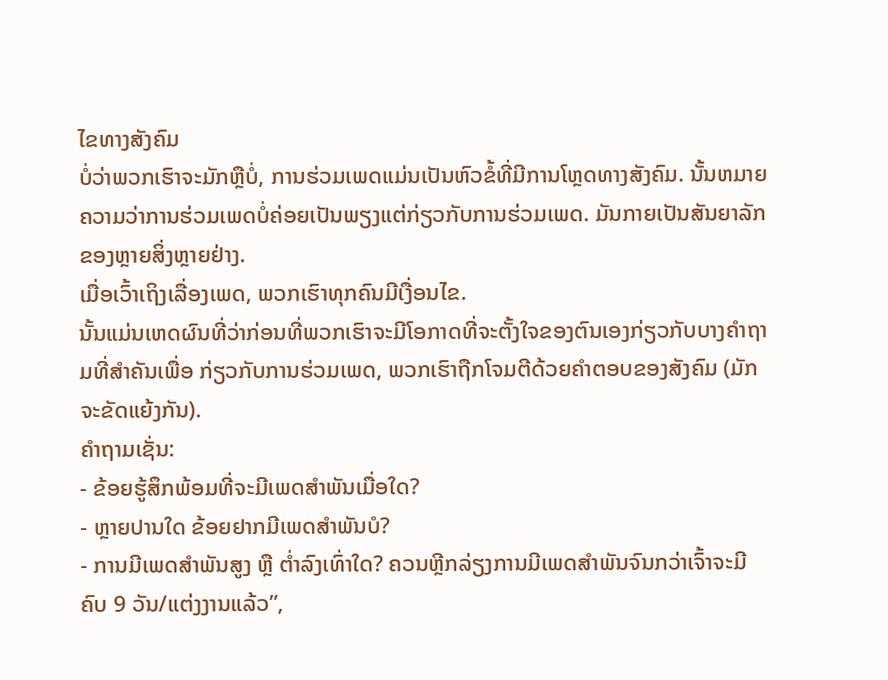ໄຂທາງສັງຄົມ
ບໍ່ວ່າພວກເຮົາຈະມັກຫຼືບໍ່, ການຮ່ວມເພດແມ່ນເປັນຫົວຂໍ້ທີ່ມີການໂຫຼດທາງສັງຄົມ. ນັ້ນຫມາຍຄວາມວ່າການຮ່ວມເພດບໍ່ຄ່ອຍເປັນພຽງແຕ່ກ່ຽວກັບການຮ່ວມເພດ. ມັນກາຍເປັນສັນຍາລັກຂອງຫຼາຍສິ່ງຫຼາຍຢ່າງ.
ເມື່ອເວົ້າເຖິງເລື່ອງເພດ, ພວກເຮົາທຸກຄົນມີເງື່ອນໄຂ.
ນັ້ນແມ່ນເຫດຜົນທີ່ວ່າກ່ອນທີ່ພວກເຮົາຈະມີໂອກາດທີ່ຈະຕັ້ງໃຈຂອງຕົນເອງກ່ຽວກັບບາງຄໍາຖາມທີ່ສໍາຄັນເພື່ອ ກ່ຽວກັບການຮ່ວມເພດ, ພວກເຮົາຖືກໂຈມຕີດ້ວຍຄໍາຕອບຂອງສັງຄົມ (ມັກຈະຂັດແຍ້ງກັນ).
ຄໍາຖາມເຊັ່ນ:
- ຂ້ອຍຮູ້ສຶກພ້ອມທີ່ຈະມີເພດສໍາພັນເມື່ອໃດ?
- ຫຼາຍປານໃດ ຂ້ອຍຢາກມີເພດສຳພັນບໍ?
- ການມີເພດສຳພັນສູງ ຫຼື ຕ່ຳລົງເທົ່າໃດ? ຄວນຫຼີກລ່ຽງການມີເພດສຳພັນຈົນກວ່າເຈົ້າຈະມີຄົບ 9 ວັນ/ແຕ່ງງານແລ້ວ”,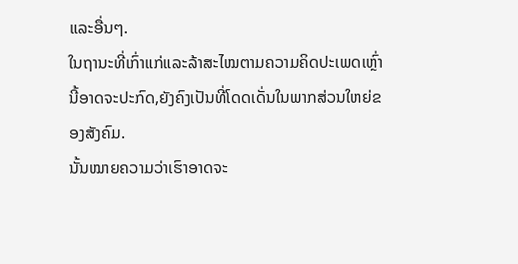ແລະອື່ນໆ.
ໃນຖານະທີ່ເກົ່າແກ່ແລະລ້າສະໄໝຕາມຄວາມຄິດປະເພດເຫຼົ່ານີ້ອາດຈະປະກົດ,ຍັງຄົງເປັນທີ່ໂດດເດັ່ນໃນພາກສ່ວນໃຫຍ່ຂອງສັງຄົມ.
ນັ້ນໝາຍຄວາມວ່າເຮົາອາດຈະ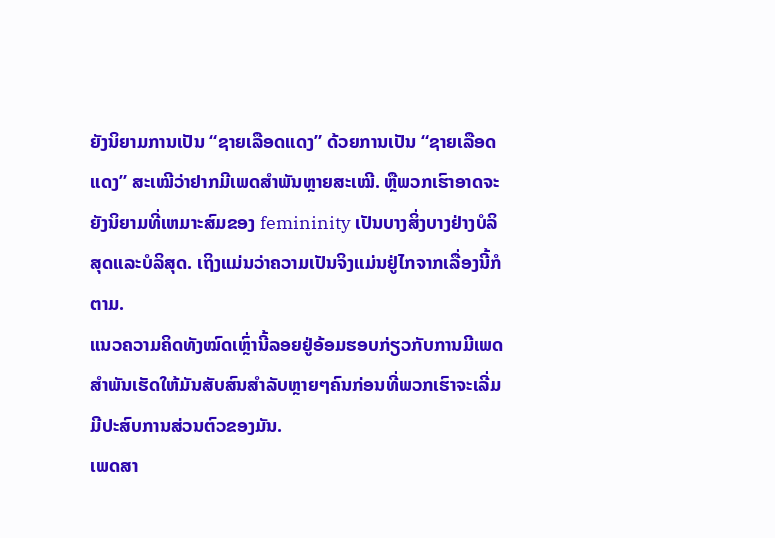ຍັງນິຍາມການເປັນ “ຊາຍເລືອດແດງ” ດ້ວຍການເປັນ “ຊາຍເລືອດແດງ” ສະເໝີວ່າຢາກມີເພດສຳພັນຫຼາຍສະເໝີ. ຫຼືພວກເຮົາອາດຈະຍັງນິຍາມທີ່ເຫມາະສົມຂອງ femininity ເປັນບາງສິ່ງບາງຢ່າງບໍລິສຸດແລະບໍລິສຸດ. ເຖິງແມ່ນວ່າຄວາມເປັນຈິງແມ່ນຢູ່ໄກຈາກເລື່ອງນີ້ກໍຕາມ.
ແນວຄວາມຄິດທັງໝົດເຫຼົ່ານີ້ລອຍຢູ່ອ້ອມຮອບກ່ຽວກັບການມີເພດສຳພັນເຮັດໃຫ້ມັນສັບສົນສຳລັບຫຼາຍໆຄົນກ່ອນທີ່ພວກເຮົາຈະເລີ່ມມີປະສົບການສ່ວນຕົວຂອງມັນ.
ເພດສາ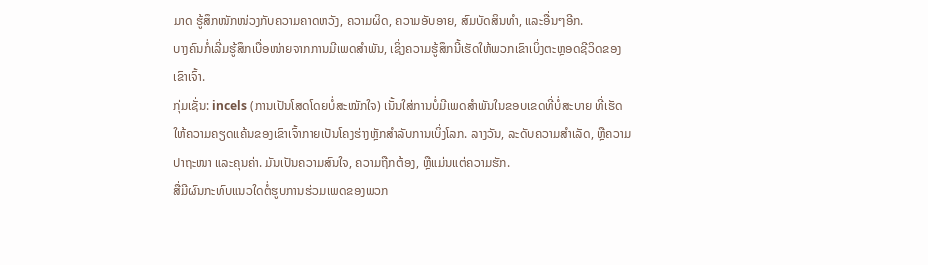ມາດ ຮູ້ສຶກໜັກໜ່ວງກັບຄວາມຄາດຫວັງ, ຄວາມຜິດ, ຄວາມອັບອາຍ, ສົມບັດສິນທຳ, ແລະອື່ນໆອີກ.
ບາງຄົນກໍ່ເລີ່ມຮູ້ສຶກເບື່ອໜ່າຍຈາກການມີເພດສຳພັນ, ເຊິ່ງຄວາມຮູ້ສຶກນີ້ເຮັດໃຫ້ພວກເຂົາເບິ່ງຕະຫຼອດຊີວິດຂອງເຂົາເຈົ້າ.
ກຸ່ມເຊັ່ນ: incels (ການເປັນໂສດໂດຍບໍ່ສະໝັກໃຈ) ເນັ້ນໃສ່ການບໍ່ມີເພດສໍາພັນໃນຂອບເຂດທີ່ບໍ່ສະບາຍ ທີ່ເຮັດໃຫ້ຄວາມຄຽດແຄ້ນຂອງເຂົາເຈົ້າກາຍເປັນໂຄງຮ່າງຫຼັກສໍາລັບການເບິ່ງໂລກ. ລາງວັນ, ລະດັບຄວາມສຳເລັດ, ຫຼືຄວາມປາຖະໜາ ແລະຄຸນຄ່າ. ມັນເປັນຄວາມສົນໃຈ, ຄວາມຖືກຕ້ອງ, ຫຼືແມ່ນແຕ່ຄວາມຮັກ.
ສື່ມີຜົນກະທົບແນວໃດຕໍ່ຮູບການຮ່ວມເພດຂອງພວກ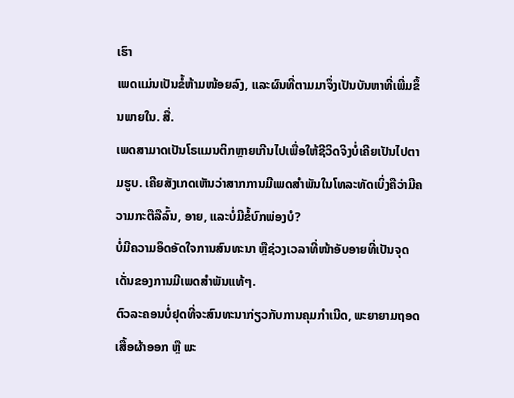ເຮົາ
ເພດແມ່ນເປັນຂໍ້ຫ້າມໜ້ອຍລົງ, ແລະຜົນທີ່ຕາມມາຈຶ່ງເປັນບັນຫາທີ່ເພີ່ມຂຶ້ນພາຍໃນ. ສື່.
ເພດສາມາດເປັນໂຣແມນຕິກຫຼາຍເກີນໄປເພື່ອໃຫ້ຊີວິດຈິງບໍ່ເຄີຍເປັນໄປຕາມຮູບ. ເຄີຍສັງເກດເຫັນວ່າສາກການມີເພດສຳພັນໃນໂທລະທັດເບິ່ງຄືວ່າມີຄວາມກະຕືລືລົ້ນ, ອາຍ, ແລະບໍ່ມີຂໍ້ບົກພ່ອງບໍ?
ບໍ່ມີຄວາມອຶດອັດໃຈການສົນທະນາ ຫຼືຊ່ວງເວລາທີ່ໜ້າອັບອາຍທີ່ເປັນຈຸດເດັ່ນຂອງການມີເພດສຳພັນແທ້ໆ.
ຕົວລະຄອນບໍ່ຢຸດທີ່ຈະສົນທະນາກ່ຽວກັບການຄຸມກຳເນີດ, ພະຍາຍາມຖອດເສື້ອຜ້າອອກ ຫຼື ພະ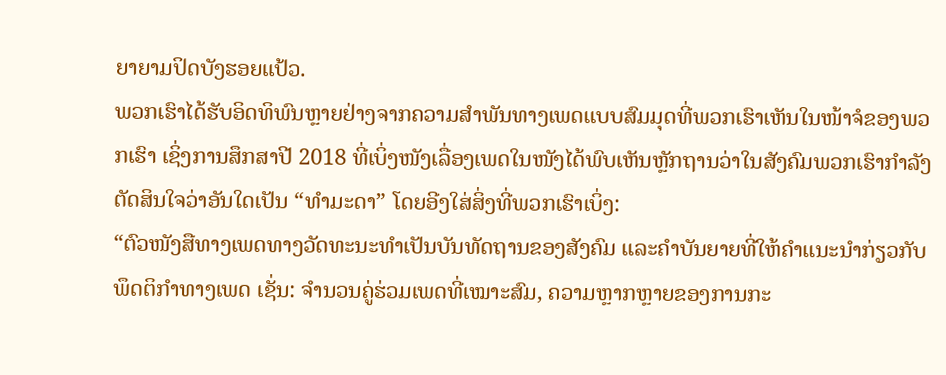ຍາຍາມປິດບັງຮອຍແປ້ວ.
ພວກເຮົາໄດ້ຮັບອິດທິພົນຫຼາຍຢ່າງຈາກຄວາມສຳພັນທາງເພດແບບສົມມຸດທີ່ພວກເຮົາເຫັນໃນໜ້າຈໍຂອງພວກເຮົາ ເຊິ່ງການສຶກສາປີ 2018 ທີ່ເບິ່ງໜັງເລື່ອງເພດໃນໜັງໄດ້ພົບເຫັນຫຼັກຖານວ່າໃນສັງຄົມພວກເຮົາກຳລັງຕັດສິນໃຈວ່າອັນໃດເປັນ “ທຳມະດາ” ໂດຍອີງໃສ່ສິ່ງທີ່ພວກເຮົາເບິ່ງ:
“ຕົວໜັງສືທາງເພດທາງວັດທະນະທຳເປັນບັນທັດຖານຂອງສັງຄົມ ແລະຄຳບັນຍາຍທີ່ໃຫ້ຄຳແນະນຳກ່ຽວກັບພຶດຕິກຳທາງເພດ ເຊັ່ນ: ຈຳນວນຄູ່ຮ່ວມເພດທີ່ເໝາະສົມ, ຄວາມຫຼາກຫຼາຍຂອງການກະ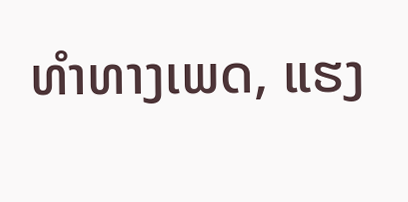ທຳທາງເພດ, ແຮງ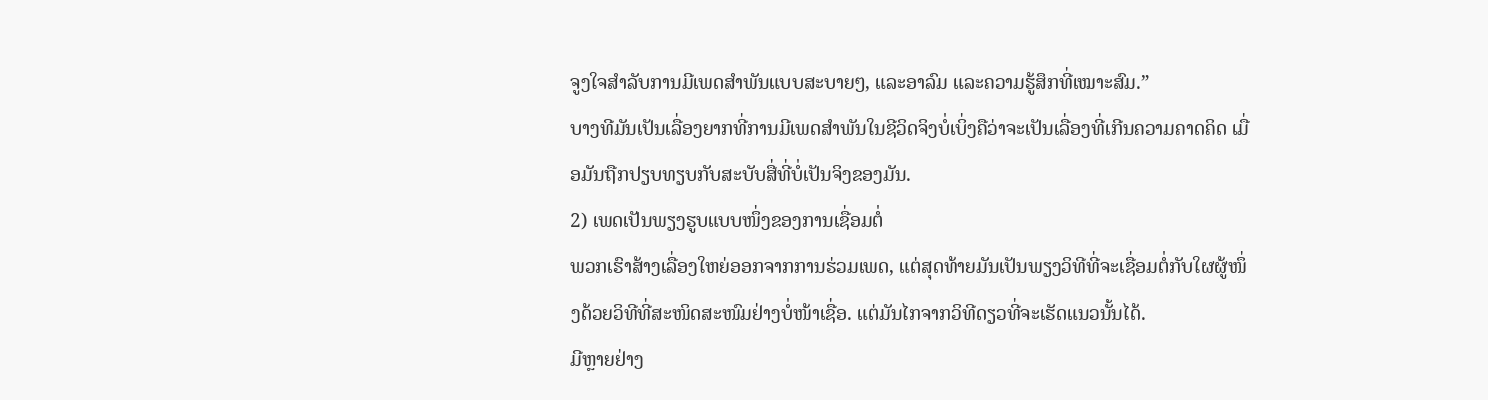ຈູງໃຈສຳລັບການມີເພດສຳພັນແບບສະບາຍໆ, ແລະອາລົມ ແລະຄວາມຮູ້ສຶກທີ່ເໝາະສົມ.”
ບາງທີມັນເປັນເລື່ອງຍາກທີ່ການມີເພດສຳພັນໃນຊີວິດຈິງບໍ່ເບິ່ງຄືວ່າຈະເປັນເລື່ອງທີ່ເກີນຄວາມຄາດຄິດ ເມື່ອມັນຖືກປຽບທຽບກັບສະບັບສື່ທີ່ບໍ່ເປັນຈິງຂອງມັນ.
2) ເພດເປັນພຽງຮູບແບບໜຶ່ງຂອງການເຊື່ອມຕໍ່
ພວກເຮົາສ້າງເລື່ອງໃຫຍ່ອອກຈາກການຮ່ວມເພດ, ແຕ່ສຸດທ້າຍມັນເປັນພຽງວິທີທີ່ຈະເຊື່ອມຕໍ່ກັບໃຜຜູ້ໜຶ່ງດ້ວຍວິທີທີ່ສະໜິດສະໜົມຢ່າງບໍ່ໜ້າເຊື່ອ. ແຕ່ມັນໄກຈາກວິທີດຽວທີ່ຈະເຮັດແນວນັ້ນໄດ້.
ມີຫຼາຍຢ່າງ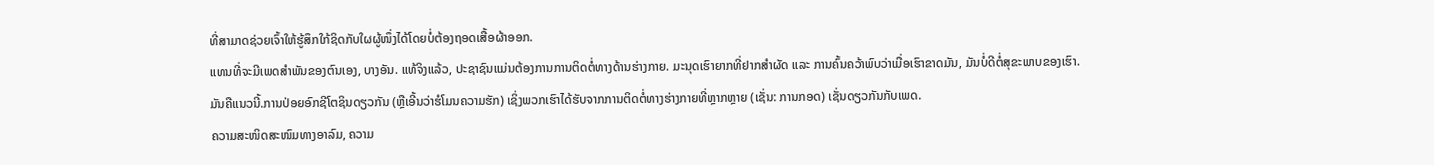ທີ່ສາມາດຊ່ວຍເຈົ້າໃຫ້ຮູ້ສຶກໃກ້ຊິດກັບໃຜຜູ້ໜຶ່ງໄດ້ໂດຍບໍ່ຕ້ອງຖອດເສື້ອຜ້າອອກ.
ແທນທີ່ຈະມີເພດສຳພັນຂອງຕົນເອງ, ບາງອັນ. ແທ້ຈິງແລ້ວ, ປະຊາຊົນແມ່ນຕ້ອງການການຕິດຕໍ່ທາງດ້ານຮ່າງກາຍ. ມະນຸດເຮົາຍາກທີ່ຢາກສຳຜັດ ແລະ ການຄົ້ນຄວ້າພົບວ່າເມື່ອເຮົາຂາດມັນ, ມັນບໍ່ດີຕໍ່ສຸຂະພາບຂອງເຮົາ.
ມັນຄືແນວນີ້.ການປ່ອຍອົກຊີໂຕຊິນດຽວກັນ (ຫຼືເອີ້ນວ່າຮໍໂມນຄວາມຮັກ) ເຊິ່ງພວກເຮົາໄດ້ຮັບຈາກການຕິດຕໍ່ທາງຮ່າງກາຍທີ່ຫຼາກຫຼາຍ (ເຊັ່ນ: ການກອດ) ເຊັ່ນດຽວກັນກັບເພດ.
ຄວາມສະໜິດສະໜົມທາງອາລົມ, ຄວາມ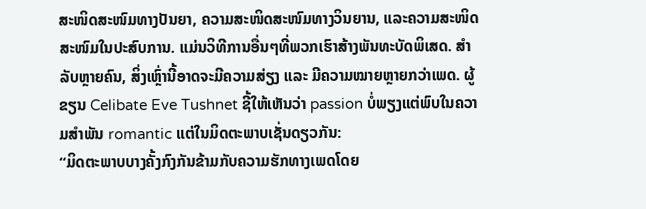ສະໜິດສະໜົມທາງປັນຍາ, ຄວາມສະໜິດສະໜົມທາງວິນຍານ, ແລະຄວາມສະໜິດສະໜົມໃນປະສົບການ. ແມ່ນວິທີການອື່ນໆທີ່ພວກເຮົາສ້າງພັນທະບັດພິເສດ. ສຳລັບຫຼາຍຄົນ, ສິ່ງເຫຼົ່ານີ້ອາດຈະມີຄວາມສ່ຽງ ແລະ ມີຄວາມໝາຍຫຼາຍກວ່າເພດ. ຜູ້ຂຽນ Celibate Eve Tushnet ຊີ້ໃຫ້ເຫັນວ່າ passion ບໍ່ພຽງແຕ່ພົບໃນຄວາມສໍາພັນ romantic ແຕ່ໃນມິດຕະພາບເຊັ່ນດຽວກັນ:
“ມິດຕະພາບບາງຄັ້ງກົງກັນຂ້າມກັບຄວາມຮັກທາງເພດໂດຍ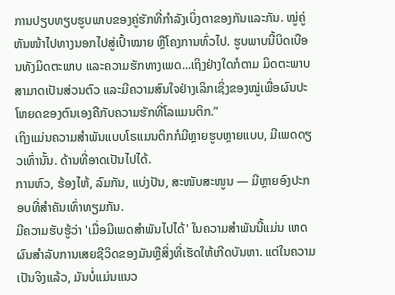ການປຽບທຽບຮູບພາບຂອງຄູ່ຮັກທີ່ກໍາລັງເບິ່ງຕາຂອງກັນແລະກັນ. ໝູ່ຄູ່ຫັນໜ້າໄປທາງນອກໄປສູ່ເປົ້າໝາຍ ຫຼືໂຄງການທົ່ວໄປ. ຮູບພາບນີ້ບິດເບືອນທັງມິດຕະພາບ ແລະຄວາມຮັກທາງເພດ...ເຖິງຢ່າງໃດກໍຕາມ ມິດຕະພາບສາມາດເປັນສ່ວນຕົວ ແລະມີຄວາມສົນໃຈຢ່າງເລິກເຊິ່ງຂອງໝູ່ເພື່ອຜົນປະໂຫຍດຂອງຕົນເອງຄືກັບຄວາມຮັກທີ່ໂລແມນຕິກ.”
ເຖິງແມ່ນຄວາມສຳພັນແບບໂຣແມນຕິກກໍມີຫຼາຍຮູບຫຼາຍແບບ, ມີເພດດຽວເທົ່ານັ້ນ. ດ້ານທີ່ອາດເປັນໄປໄດ້.
ການຫົວ, ຮ້ອງໄຫ້, ລົມກັນ, ແບ່ງປັນ, ສະໜັບສະໜູນ — ມີຫຼາຍອົງປະກອບທີ່ສຳຄັນເທົ່າທຽມກັນ.
ມີຄວາມຮັບຮູ້ວ່າ 'ເມື່ອມີເພດສຳພັນໄປໄດ້' ໃນຄວາມສຳພັນນີ້ແມ່ນ ເຫດຜົນສໍາລັບການເສຍຊີວິດຂອງມັນຫຼືສິ່ງທີ່ເຮັດໃຫ້ເກີດບັນຫາ. ແຕ່ໃນຄວາມເປັນຈິງແລ້ວ, ມັນບໍ່ແມ່ນແນວ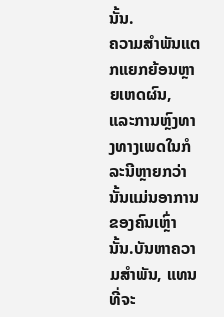ນັ້ນ.
ຄວາມສຳພັນແຕກແຍກຍ້ອນຫຼາຍເຫດຜົນ, ແລະການຫຼົງທາງທາງເພດໃນກໍລະນີຫຼາຍກວ່ານັ້ນແມ່ນອາການຂອງຄົນເຫຼົ່ານັ້ນ.ບັນຫາຄວາມສໍາພັນ, ແທນທີ່ຈະ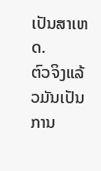ເປັນສາເຫດ.
ຕົວຈິງແລ້ວມັນເປັນການ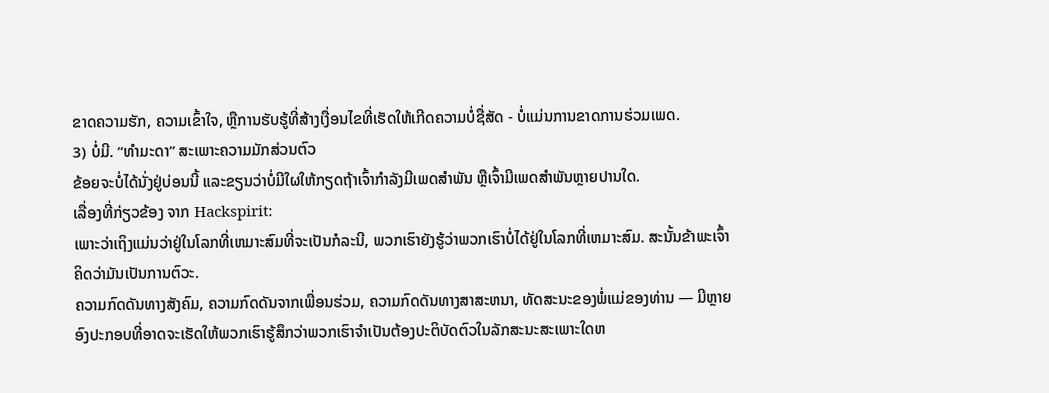ຂາດຄວາມຮັກ, ຄວາມເຂົ້າໃຈ, ຫຼືການຮັບຮູ້ທີ່ສ້າງເງື່ອນໄຂທີ່ເຮັດໃຫ້ເກີດຄວາມບໍ່ຊື່ສັດ - ບໍ່ແມ່ນການຂາດການຮ່ວມເພດ.
3) ບໍ່ມີ. “ທຳມະດາ” ສະເພາະຄວາມມັກສ່ວນຕົວ
ຂ້ອຍຈະບໍ່ໄດ້ນັ່ງຢູ່ບ່ອນນີ້ ແລະຂຽນວ່າບໍ່ມີໃຜໃຫ້ກຽດຖ້າເຈົ້າກຳລັງມີເພດສຳພັນ ຫຼືເຈົ້າມີເພດສຳພັນຫຼາຍປານໃດ.
ເລື່ອງທີ່ກ່ຽວຂ້ອງ ຈາກ Hackspirit:
ເພາະວ່າເຖິງແມ່ນວ່າຢູ່ໃນໂລກທີ່ເຫມາະສົມທີ່ຈະເປັນກໍລະນີ, ພວກເຮົາຍັງຮູ້ວ່າພວກເຮົາບໍ່ໄດ້ຢູ່ໃນໂລກທີ່ເຫມາະສົມ. ສະນັ້ນຂ້າພະເຈົ້າຄິດວ່າມັນເປັນການຕົວະ.
ຄວາມກົດດັນທາງສັງຄົມ, ຄວາມກົດດັນຈາກເພື່ອນຮ່ວມ, ຄວາມກົດດັນທາງສາສະຫນາ, ທັດສະນະຂອງພໍ່ແມ່ຂອງທ່ານ — ມີຫຼາຍອົງປະກອບທີ່ອາດຈະເຮັດໃຫ້ພວກເຮົາຮູ້ສຶກວ່າພວກເຮົາຈໍາເປັນຕ້ອງປະຕິບັດຕົວໃນລັກສະນະສະເພາະໃດຫ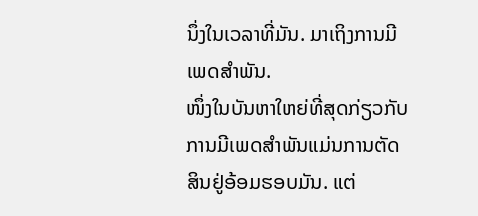ນຶ່ງໃນເວລາທີ່ມັນ. ມາເຖິງການມີເພດສຳພັນ.
ໜຶ່ງໃນບັນຫາໃຫຍ່ທີ່ສຸດກ່ຽວກັບການມີເພດສຳພັນແມ່ນການຕັດສິນຢູ່ອ້ອມຮອບມັນ. ແຕ່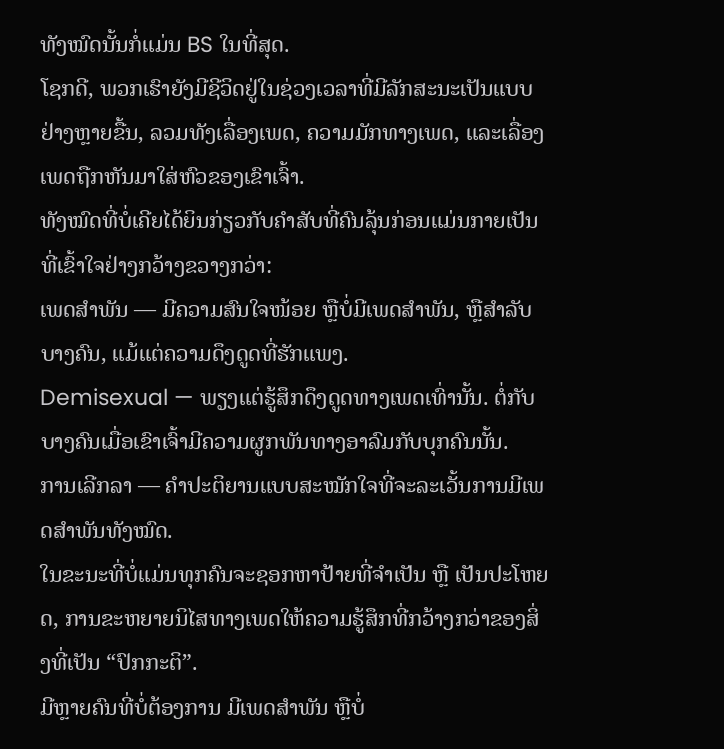ທັງໝົດນັ້ນກໍ່ແມ່ນ BS ໃນທີ່ສຸດ.
ໂຊກດີ, ພວກເຮົາຍັງມີຊີວິດຢູ່ໃນຊ່ວງເວລາທີ່ມີລັກສະນະເປັນແບບຢ່າງຫຼາຍຂື້ນ, ລວມທັງເລື່ອງເພດ, ຄວາມມັກທາງເພດ, ແລະເລື່ອງເພດຖືກຫັນມາໃສ່ຫົວຂອງເຂົາເຈົ້າ.
ທັງໝົດທີ່ບໍ່ເຄີຍໄດ້ຍິນກ່ຽວກັບຄຳສັບທີ່ຄົນລຸ້ນກ່ອນແມ່ນກາຍເປັນທີ່ເຂົ້າໃຈຢ່າງກວ້າງຂວາງກວ່າ:
ເພດສຳພັນ — ມີຄວາມສົນໃຈໜ້ອຍ ຫຼືບໍ່ມີເພດສຳພັນ, ຫຼືສຳລັບບາງຄົນ, ແມ້ແຕ່ຄວາມດຶງດູດທີ່ຮັກແພງ.
Demisexual — ພຽງແຕ່ຮູ້ສຶກດຶງດູດທາງເພດເທົ່ານັ້ນ. ຕໍ່ກັບບາງຄົນເມື່ອເຂົາເຈົ້າມີຄວາມຜູກພັນທາງອາລົມກັບບຸກຄົນນັ້ນ.
ການເລີກລາ — ຄໍາປະຕິຍານແບບສະໝັກໃຈທີ່ຈະລະເວັ້ນການມີເພດສຳພັນທັງໝົດ.
ໃນຂະນະທີ່ບໍ່ແມ່ນທຸກຄົນຈະຊອກຫາປ້າຍທີ່ຈຳເປັນ ຫຼື ເປັນປະໂຫຍດ, ການຂະຫຍາຍນິໄສທາງເພດໃຫ້ຄວາມຮູ້ສຶກທີ່ກວ້າງກວ່າຂອງສິ່ງທີ່ເປັນ “ປົກກະຕິ”.
ມີຫຼາຍຄົນທີ່ບໍ່ຕ້ອງການ ມີເພດສໍາພັນ ຫຼືບໍ່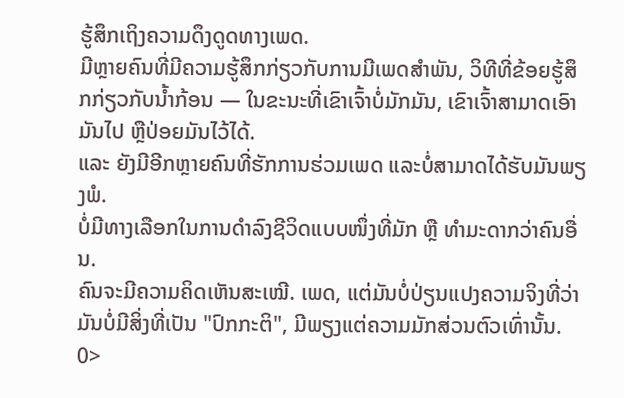ຮູ້ສຶກເຖິງຄວາມດຶງດູດທາງເພດ.
ມີຫຼາຍຄົນທີ່ມີຄວາມຮູ້ສຶກກ່ຽວກັບການມີເພດສໍາພັນ, ວິທີທີ່ຂ້ອຍຮູ້ສຶກກ່ຽວກັບນໍ້າກ້ອນ — ໃນຂະນະທີ່ເຂົາເຈົ້າບໍ່ມັກມັນ, ເຂົາເຈົ້າສາມາດເອົາມັນໄປ ຫຼືປ່ອຍມັນໄວ້ໄດ້.
ແລະ ຍັງມີອີກຫຼາຍຄົນທີ່ຮັກການຮ່ວມເພດ ແລະບໍ່ສາມາດໄດ້ຮັບມັນພຽງພໍ.
ບໍ່ມີທາງເລືອກໃນການດຳລົງຊີວິດແບບໜຶ່ງທີ່ມັກ ຫຼື ທຳມະດາກວ່າຄົນອື່ນ.
ຄົນຈະມີຄວາມຄິດເຫັນສະເໝີ. ເພດ, ແຕ່ມັນບໍ່ປ່ຽນແປງຄວາມຈິງທີ່ວ່າມັນບໍ່ມີສິ່ງທີ່ເປັນ "ປົກກະຕິ", ມີພຽງແຕ່ຄວາມມັກສ່ວນຕົວເທົ່ານັ້ນ. 0>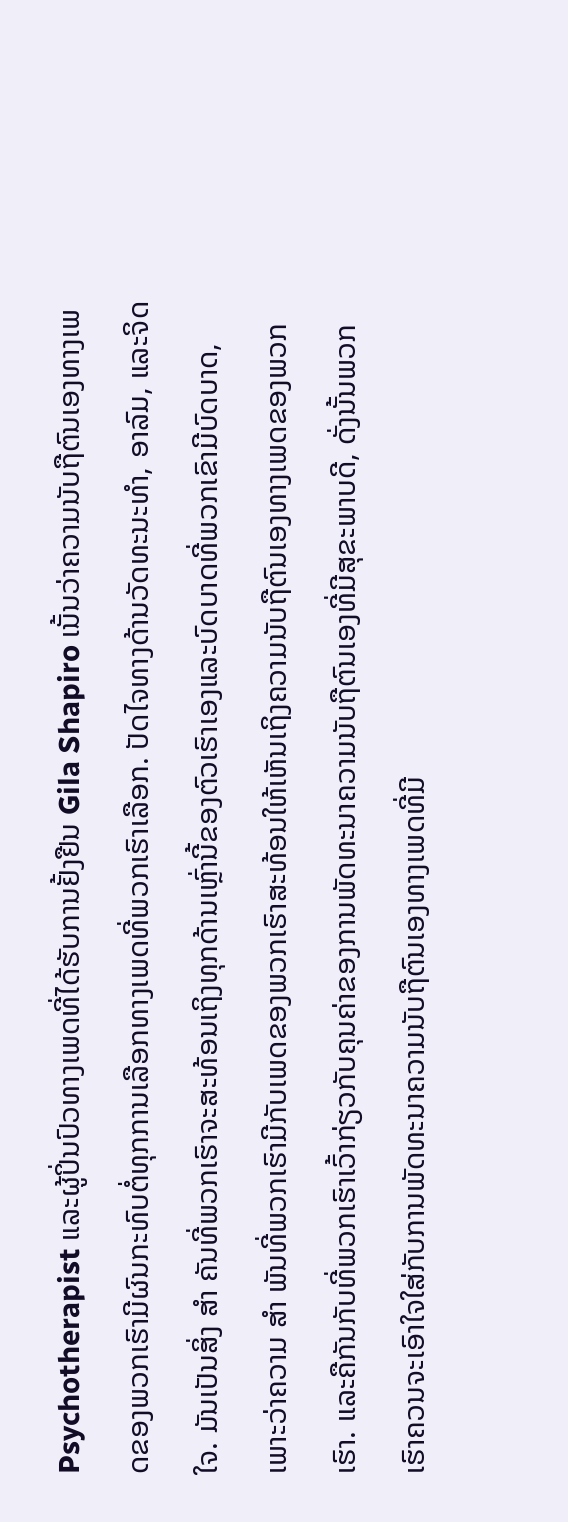Psychotherapist ແລະຜູ້ປິ່ນປົວທາງເພດທີ່ໄດ້ຮັບການຢັ້ງຢືນ Gila Shapiro ເນັ້ນວ່າຄວາມນັບຖືຕົນເອງທາງເພດຂອງພວກເຮົາມີຜົນກະທົບຕໍ່ທຸກການເລືອກທາງເພດທີ່ພວກເຮົາເລືອກ. ປັດໄຈທາງດ້ານວັດທະນະທໍາ, ອາລົມ, ແລະຈິດໃຈ. ມັນເປັນສິ່ງ ສຳ ຄັນທີ່ພວກເຮົາຈະສະທ້ອນເຖິງທຸກດ້ານເຫຼົ່ານີ້ຂອງຕົວເຮົາເອງແລະບົດບາດທີ່ພວກເຂົາມີບົດບາດ, ເພາະວ່າຄວາມ ສຳ ພັນທີ່ພວກເຮົາມີກັບເພດຂອງພວກເຮົາສະທ້ອນໃຫ້ເຫັນເຖິງຄວາມນັບຖືຕົນເອງທາງເພດຂອງພວກເຮົາ. ແລະຄືກັນກັບທີ່ພວກເຮົາເວົ້າກ່ຽວກັບຄຸນຄ່າຂອງການພັດທະນາຄວາມນັບຖືຕົນເອງທີ່ມີສຸຂະພາບດີ, ດັ່ງນັ້ນພວກເຮົາຄວນຈະເອົາໃຈໃສ່ກັບການພັດທະນາຄວາມນັບຖືຕົນເອງທາງເພດທີ່ມີ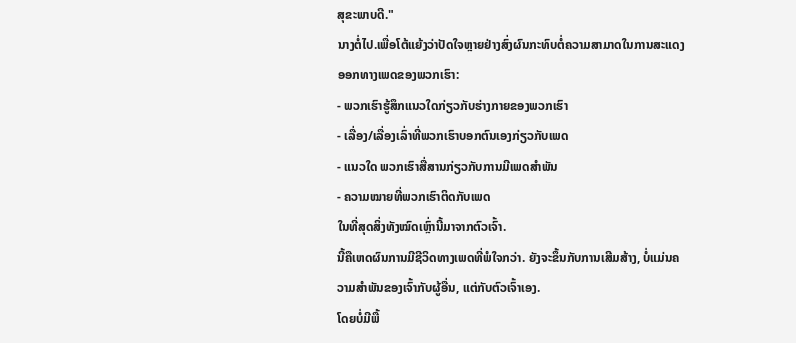ສຸຂະພາບດີ."
ນາງຕໍ່ໄປ.ເພື່ອໂຕ້ແຍ້ງວ່າປັດໃຈຫຼາຍຢ່າງສົ່ງຜົນກະທົບຕໍ່ຄວາມສາມາດໃນການສະແດງອອກທາງເພດຂອງພວກເຮົາ:
- ພວກເຮົາຮູ້ສຶກແນວໃດກ່ຽວກັບຮ່າງກາຍຂອງພວກເຮົາ
- ເລື່ອງ/ເລື່ອງເລົ່າທີ່ພວກເຮົາບອກຕົນເອງກ່ຽວກັບເພດ
- ແນວໃດ ພວກເຮົາສື່ສານກ່ຽວກັບການມີເພດສໍາພັນ
- ຄວາມໝາຍທີ່ພວກເຮົາຕິດກັບເພດ
ໃນທີ່ສຸດສິ່ງທັງໝົດເຫຼົ່ານີ້ມາຈາກຕົວເຈົ້າ.
ນີ້ຄືເຫດຜົນການມີຊີວິດທາງເພດທີ່ພໍໃຈກວ່າ. ຍັງຈະຂຶ້ນກັບການເສີມສ້າງ, ບໍ່ແມ່ນຄວາມສໍາພັນຂອງເຈົ້າກັບຜູ້ອື່ນ, ແຕ່ກັບຕົວເຈົ້າເອງ.
ໂດຍບໍ່ມີພື້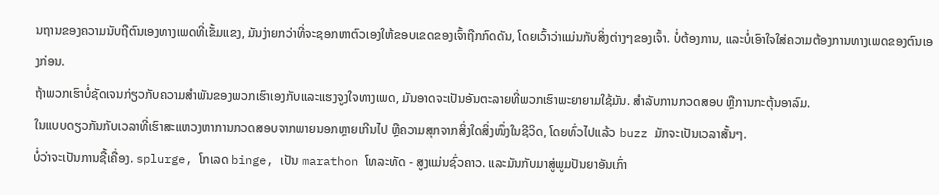ນຖານຂອງຄວາມນັບຖືຕົນເອງທາງເພດທີ່ເຂັ້ມແຂງ, ມັນງ່າຍກວ່າທີ່ຈະຊອກຫາຕົວເອງໃຫ້ຂອບເຂດຂອງເຈົ້າຖືກກົດດັນ, ໂດຍເວົ້າວ່າແມ່ນກັບສິ່ງຕ່າງໆຂອງເຈົ້າ. ບໍ່ຕ້ອງການ, ແລະບໍ່ເອົາໃຈໃສ່ຄວາມຕ້ອງການທາງເພດຂອງຕົນເອງກ່ອນ.
ຖ້າພວກເຮົາບໍ່ຊັດເຈນກ່ຽວກັບຄວາມສໍາພັນຂອງພວກເຮົາເອງກັບແລະແຮງຈູງໃຈທາງເພດ, ມັນອາດຈະເປັນອັນຕະລາຍທີ່ພວກເຮົາພະຍາຍາມໃຊ້ມັນ. ສໍາລັບການກວດສອບ ຫຼືການກະຕຸ້ນອາລົມ.
ໃນແບບດຽວກັນກັບເວລາທີ່ເຮົາສະແຫວງຫາການກວດສອບຈາກພາຍນອກຫຼາຍເກີນໄປ ຫຼືຄວາມສຸກຈາກສິ່ງໃດສິ່ງໜຶ່ງໃນຊີວິດ, ໂດຍທົ່ວໄປແລ້ວ buzz ມັກຈະເປັນເວລາສັ້ນໆ.
ບໍ່ວ່າຈະເປັນການຊື້ເຄື່ອງ. splurge, ໂກເລດ binge, ເປັນ marathon ໂທລະທັດ - ສູງແມ່ນຊົ່ວຄາວ. ແລະມັນກັບມາສູ່ພູມປັນຍາອັນເກົ່າ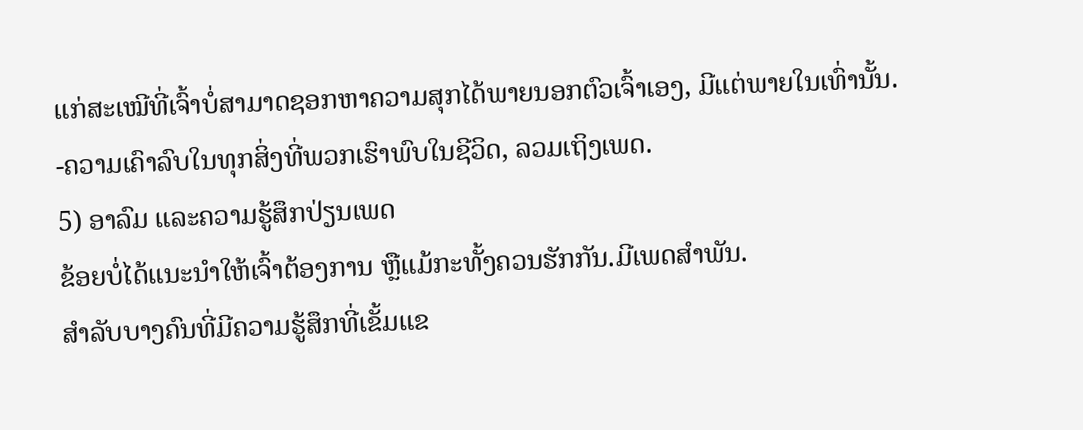ແກ່ສະເໝີທີ່ເຈົ້າບໍ່ສາມາດຊອກຫາຄວາມສຸກໄດ້ພາຍນອກຕົວເຈົ້າເອງ, ມີແຕ່ພາຍໃນເທົ່ານັ້ນ. -ຄວາມເຄົາລົບໃນທຸກສິ່ງທີ່ພວກເຮົາພົບໃນຊີວິດ, ລວມເຖິງເພດ.
5) ອາລົມ ແລະຄວາມຮູ້ສຶກປ່ຽນເພດ
ຂ້ອຍບໍ່ໄດ້ແນະນຳໃຫ້ເຈົ້າຕ້ອງການ ຫຼືແມ້ກະທັ້ງຄວນຮັກກັນ.ມີເພດສຳພັນ.
ສຳລັບບາງຄົນທີ່ມີຄວາມຮູ້ສຶກທີ່ເຂັ້ມແຂ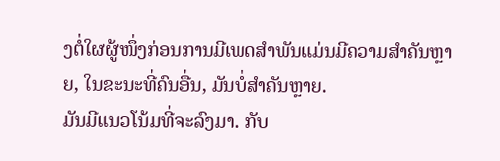ງຕໍ່ໃຜຜູ້ໜຶ່ງກ່ອນການມີເພດສຳພັນແມ່ນມີຄວາມສຳຄັນຫຼາຍ, ໃນຂະນະທີ່ຄົນອື່ນ, ມັນບໍ່ສຳຄັນຫຼາຍ.
ມັນມີແນວໂນ້ມທີ່ຈະລົງມາ. ກັບ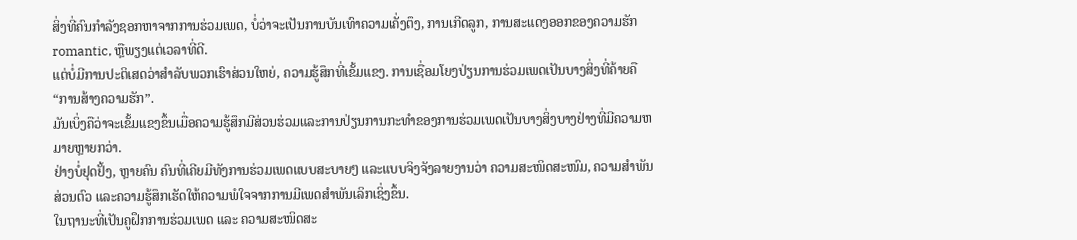ສິ່ງທີ່ຄົນກໍາລັງຊອກຫາຈາກການຮ່ວມເພດ, ບໍ່ວ່າຈະເປັນການບັນເທົາຄວາມເຄັ່ງຕຶງ, ການເກີດລູກ, ການສະແດງອອກຂອງຄວາມຮັກ romantic, ຫຼືພຽງແຕ່ເວລາທີ່ດີ.
ແຕ່ບໍ່ມີການປະຕິເສດວ່າສໍາລັບພວກເຮົາສ່ວນໃຫຍ່, ຄວາມຮູ້ສຶກທີ່ເຂັ້ມແຂງ. ການເຊື່ອມໂຍງປ່ຽນການຮ່ວມເພດເປັນບາງສິ່ງທີ່ຄ້າຍຄື “ການສ້າງຄວາມຮັກ”.
ມັນເບິ່ງຄືວ່າຈະເຂັ້ມແຂງຂຶ້ນເມື່ອຄວາມຮູ້ສຶກມີສ່ວນຮ່ວມແລະການປ່ຽນການກະທໍາຂອງການຮ່ວມເພດເປັນບາງສິ່ງບາງຢ່າງທີ່ມີຄວາມຫມາຍຫຼາຍກວ່າ.
ຢ່າງບໍ່ຢຸດຢັ້ງ, ຫຼາຍຄົນ ຄົນທີ່ເຄີຍມີທັງການຮ່ວມເພດແບບສະບາຍໆ ແລະແບບຈິງຈັງລາຍງານວ່າ ຄວາມສະໜິດສະໜົມ, ຄວາມສຳພັນສ່ວນຕົວ ແລະຄວາມຮູ້ສຶກເຮັດໃຫ້ຄວາມພໍໃຈຈາກການມີເພດສຳພັນເລິກເຊິ່ງຂຶ້ນ.
ໃນຖານະທີ່ເປັນຄູຝຶກການຮ່ວມເພດ ແລະ ຄວາມສະໜິດສະ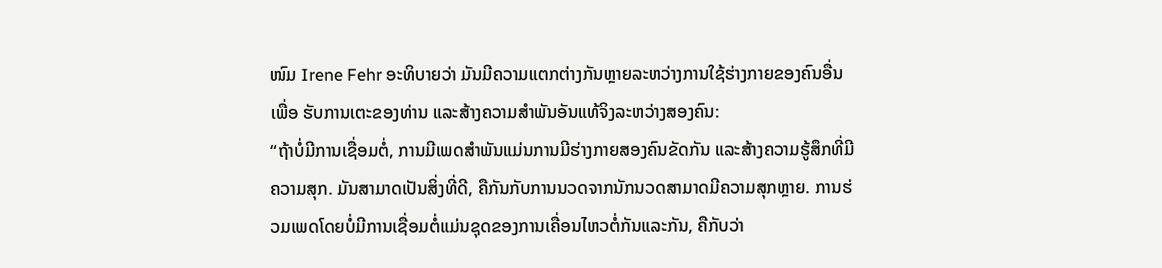ໜົມ Irene Fehr ອະທິບາຍວ່າ ມັນມີຄວາມແຕກຕ່າງກັນຫຼາຍລະຫວ່າງການໃຊ້ຮ່າງກາຍຂອງຄົນອື່ນເພື່ອ ຮັບການເຕະຂອງທ່ານ ແລະສ້າງຄວາມສໍາພັນອັນແທ້ຈິງລະຫວ່າງສອງຄົນ:
“ຖ້າບໍ່ມີການເຊື່ອມຕໍ່, ການມີເພດສໍາພັນແມ່ນການມີຮ່າງກາຍສອງຄົນຂັດກັນ ແລະສ້າງຄວາມຮູ້ສຶກທີ່ມີຄວາມສຸກ. ມັນສາມາດເປັນສິ່ງທີ່ດີ, ຄືກັນກັບການນວດຈາກນັກນວດສາມາດມີຄວາມສຸກຫຼາຍ. ການຮ່ວມເພດໂດຍບໍ່ມີການເຊື່ອມຕໍ່ແມ່ນຊຸດຂອງການເຄື່ອນໄຫວຕໍ່ກັນແລະກັນ, ຄືກັບວ່າ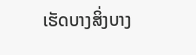ເຮັດບາງສິ່ງບາງ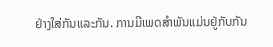ຢ່າງໃສ່ກັນແລະກັນ. ການມີເພດສໍາພັນແມ່ນຢູ່ກັບກັນ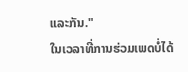ແລະກັນ."
ໃນເວລາທີ່ການຮ່ວມເພດບໍ່ໄດ້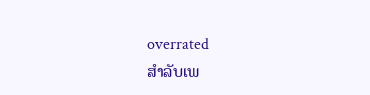overrated
ສໍາລັບເພ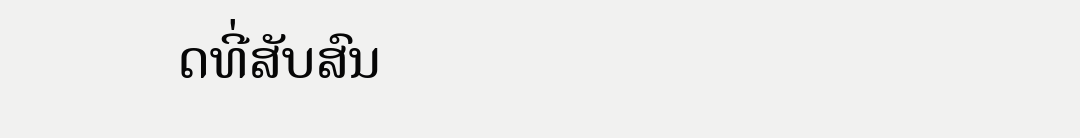ດທີ່ສັບສົນ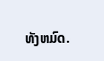ທັງຫມົດ.